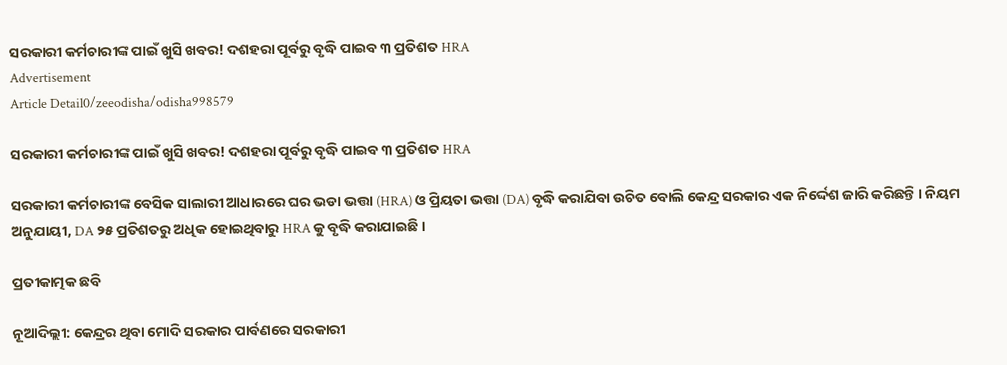ସରକାରୀ କର୍ମଚାରୀଙ୍କ ପାଇଁ ଖୁସି ଖବର! ଦଶହରା ପୂର୍ବରୁ ବୃଦ୍ଧି ପାଇବ ୩ ପ୍ରତିଶତ HRA
Advertisement
Article Detail0/zeeodisha/odisha998579

ସରକାରୀ କର୍ମଚାରୀଙ୍କ ପାଇଁ ଖୁସି ଖବର! ଦଶହରା ପୂର୍ବରୁ ବୃଦ୍ଧି ପାଇବ ୩ ପ୍ରତିଶତ HRA

ସରକାରୀ କର୍ମଚାରୀଙ୍କ ବେସିକ ସାଲାରୀ ଆଧାରରେ ଘର ଭଡା ଭତ୍ତା (HRA) ଓ ପ୍ରିୟତା ଭତ୍ତା (DA) ବୃଦ୍ଧି କରାଯିବା ଉଚିତ ବୋଲି କେନ୍ଦ୍ର ସରକାର ଏକ ନିର୍ଦ୍ଦେଶ ଜାରି କରିଛନ୍ତି । ନିୟମ ଅନୁଯାୟୀ, DA ୨୫ ପ୍ରତିଶତରୁ ଅଧିକ ହୋଇଥିବାରୁ HRA କୁ ବୃଦ୍ଧି କରାଯାଇଛି ।

ପ୍ରତୀକାତ୍ମକ ଛବି

ନୂଆଦିଲ୍ଲୀ: କେନ୍ଦ୍ରର ଥିବା ମୋଦି ସରକାର ପାର୍ବଣରେ ସରକାରୀ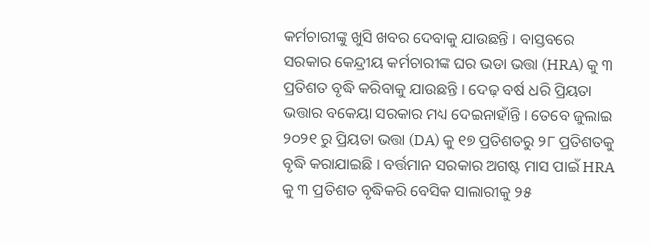କର୍ମଚାରୀଙ୍କୁ ଖୁସି ଖବର ଦେବାକୁ ଯାଉଛନ୍ତି । ବାସ୍ତବରେ ସରକାର କେନ୍ଦ୍ରୀୟ କର୍ମଚାରୀଙ୍କ ଘର ଭଡା ଭତ୍ତା (HRA) କୁ ୩ ପ୍ରତିଶତ ବୃଦ୍ଧି କରିବାକୁ ଯାଉଛନ୍ତି । ଦେଢ଼ ବର୍ଷ ଧରି ପ୍ରିୟତା ଭତ୍ତାର ବକେୟା ସରକାର ମଧ୍ୟ ଦେଇନାହାଁନ୍ତି । ତେବେ ଜୁଲାଇ ୨୦୨୧ ରୁ ପ୍ରିୟତା ଭତ୍ତା (DA) କୁ ୧୭ ପ୍ରତିଶତରୁ ୨୮ ପ୍ରତିଶତକୁ ବୃଦ୍ଧି କରାଯାଇଛି । ବର୍ତ୍ତମାନ ସରକାର ଅଗଷ୍ଟ ମାସ ପାଇଁ HRA କୁ ୩ ପ୍ରତିଶତ ବୃଦ୍ଧିକରି ବେସିକ ସାଲାରୀକୁ ୨୫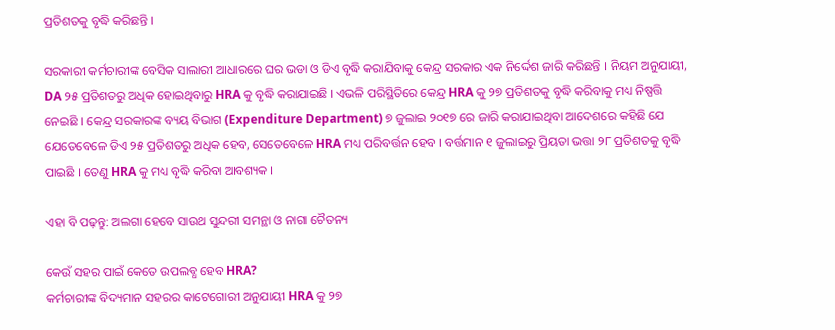ପ୍ରତିଶତକୁ ବୃଦ୍ଧି କରିଛନ୍ତି ।

ସରକାରୀ କର୍ମଚାରୀଙ୍କ ବେସିକ ସାଲାରୀ ଆଧାରରେ ଘର ଭଡା ଓ ଡିଏ ବୃଦ୍ଧି କରାଯିବାକୁ କେନ୍ଦ୍ର ସରକାର ଏକ ନିର୍ଦ୍ଦେଶ ଜାରି କରିଛନ୍ତି । ନିୟମ ଅନୁଯାୟୀ, DA ୨୫ ପ୍ରତିଶତରୁ ଅଧିକ ହୋଇଥିବାରୁ HRA କୁ ବୃଦ୍ଧି କରାଯାଇଛି । ଏଭଳି ପରିସ୍ଥିତିରେ କେନ୍ଦ୍ର HRA କୁ ୨୭ ପ୍ରତିଶତକୁ ବୃଦ୍ଧି କରିବାକୁ ମଧ୍ୟ ନିଷ୍ପତ୍ତି ନେଇଛି । କେନ୍ଦ୍ର ସରକାରଙ୍କ ବ୍ୟୟ ବିଭାଗ (Expenditure Department) ୭ ଜୁଲାଇ ୨୦୧୭ ରେ ଜାରି କରାଯାଇଥିବା ଆଦେଶରେ କହିଛି ଯେ ଯେତେବେଳେ ଡିଏ ୨୫ ପ୍ରତିଶତରୁ ଅଧିକ ହେବ, ସେତେବେଳେ HRA ମଧ୍ୟ ପରିବର୍ତ୍ତନ ହେବ । ବର୍ତ୍ତମାନ ୧ ଜୁଲାଇରୁ ପ୍ରିୟତା ଭତ୍ତା ୨୮ ପ୍ରତିଶତକୁ ବୃଦ୍ଧି ପାଇଛି । ତେଣୁ HRA କୁ ମଧ୍ୟ ବୃଦ୍ଧି କରିବା ଆବଶ୍ୟକ ।

ଏହା ବି ପଢ଼ନ୍ତୁ: ଅଲଗା ହେବେ ସାଉଥ ସୁନ୍ଦରୀ ସମନ୍ଥା ଓ ନାଗା ଚୈତନ୍ୟ

କେଉଁ ସହର ପାଇଁ କେତେ ଉପଲବ୍ଧ ହେବ HRA?
କର୍ମଚାରୀଙ୍କ ବିଦ୍ୟମାନ ସହରର କାଟେଗୋରୀ ଅନୁଯାୟୀ HRA କୁ ୨୭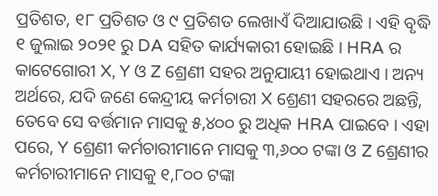ପ୍ରତିଶତ, ୧୮ ପ୍ରତିଶତ ଓ ୯ ପ୍ରତିଶତ ଲେଖାଏଁ ଦିଆଯାଉଛି । ଏହି ବୃଦ୍ଧି ୧ ଜୁଲାଇ ୨୦୨୧ ରୁ DA ସହିତ କାର୍ଯ୍ୟକାରୀ ହୋଇଛି । HRA ର କାଟେଗୋରୀ X, Y ଓ Z ଶ୍ରେଣୀ ସହର ଅନୁଯାୟୀ ହୋଇଥାଏ । ଅନ୍ୟ ଅର୍ଥରେ, ଯଦି ଜଣେ କେନ୍ଦ୍ରୀୟ କର୍ମଚାରୀ X ଶ୍ରେଣୀ ସହରରେ ଅଛନ୍ତି, ତେବେ ସେ ବର୍ତ୍ତମାନ ମାସକୁ ୫,୪୦୦ ରୁ ଅଧିକ HRA ପାଇବେ । ଏହା ପରେ, Y ଶ୍ରେଣୀ କର୍ମଚାରୀମାନେ ମାସକୁ ୩,୬୦୦ ଟଙ୍କା ଓ Z ଶ୍ରେଣୀର କର୍ମଚାରୀମାନେ ମାସକୁ ୧,୮୦୦ ଟଙ୍କା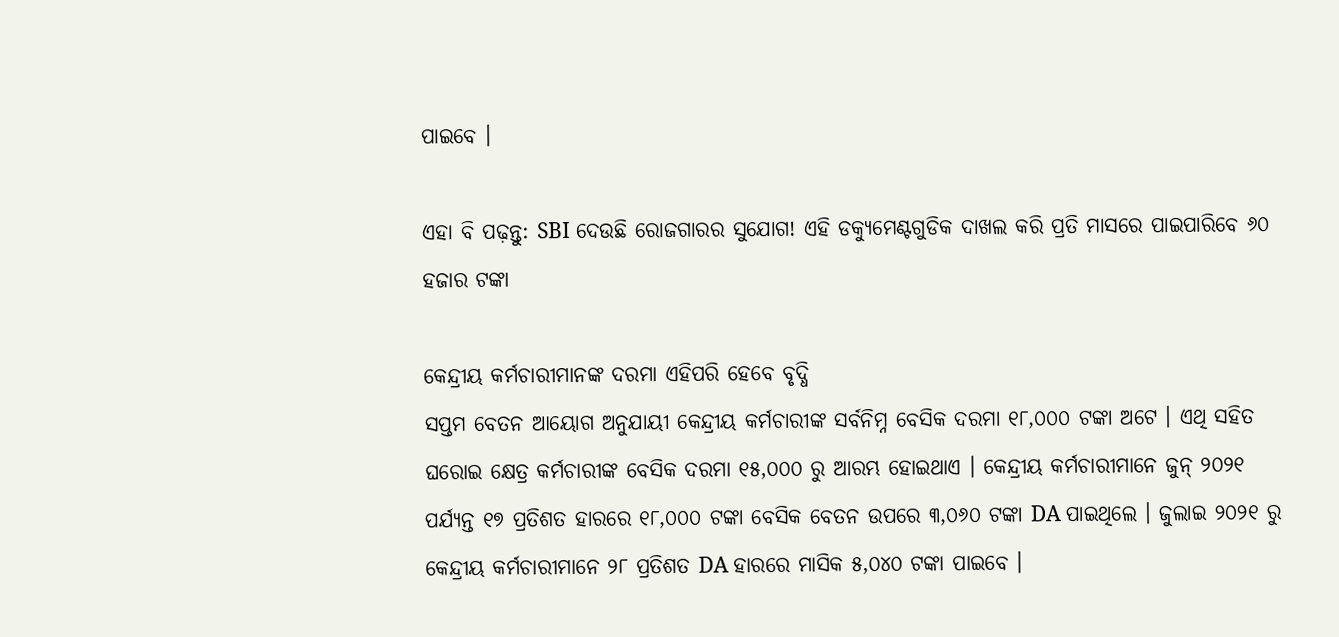ପାଇବେ ।

ଏହା ବି ପଢ଼ନ୍ତୁ: SBI ଦେଉଛି ରୋଜଗାରର ସୁଯୋଗ! ଏହି ଡକ୍ୟୁମେଣ୍ଟଗୁଡିକ ଦାଖଲ କରି ପ୍ରତି ମାସରେ ପାଇପାରିବେ ୬୦ ହଜାର ଟଙ୍କା

କେନ୍ଦ୍ରୀୟ କର୍ମଚାରୀମାନଙ୍କ ଦରମା ଏହିପରି ହେବେ ବୃଦ୍ଧି
ସପ୍ତମ ବେତନ ଆୟୋଗ ଅନୁଯାୟୀ କେନ୍ଦ୍ରୀୟ କର୍ମଚାରୀଙ୍କ ସର୍ବନିମ୍ନ ବେସିକ ଦରମା ୧୮,୦୦୦ ଟଙ୍କା ଅଟେ । ଏଥି ସହିତ ଘରୋଇ କ୍ଷେତ୍ର କର୍ମଚାରୀଙ୍କ ବେସିକ ଦରମା ୧୫,୦୦୦ ରୁ ଆରମ୍ଭ ହୋଇଥାଏ । କେନ୍ଦ୍ରୀୟ କର୍ମଚାରୀମାନେ ଜୁନ୍ ୨୦୨୧ ପର୍ଯ୍ୟନ୍ତ ୧୭ ପ୍ରତିଶତ ହାରରେ ୧୮,୦୦୦ ଟଙ୍କା ବେସିକ ବେତନ ଉପରେ ୩,୦୬୦ ଟଙ୍କା DA ପାଇଥିଲେ । ଜୁଲାଇ ୨୦୨୧ ରୁ କେନ୍ଦ୍ରୀୟ କର୍ମଚାରୀମାନେ ୨୮ ପ୍ରତିଶତ DA ହାରରେ ମାସିକ ୫,୦୪୦ ଟଙ୍କା ପାଇବେ ।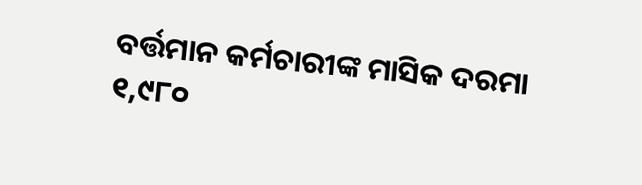ବର୍ତ୍ତମାନ କର୍ମଚାରୀଙ୍କ ମାସିକ ଦରମା ୧,୯୮୦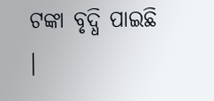ଟଙ୍କା ବୃଦ୍ଧି ପାଇଛି ।